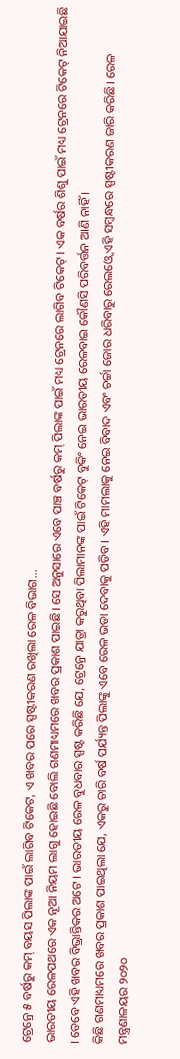ଟ୍ରେନ୍ରେ ୫ ବର୍ଷରୁ କମ୍ ବୟସ ପିଲାଙ୍କ ପାଇଁ ଲାଗିବ ଟିକେଟ, ଏ ଖବର ପରେ ସ୍ପଷ୍ଟୀକରଣ ରଖିଲା ରେଳ ବିଭାଗ...
ଭାରତୀୟ ରେଳପଥରେ ଏକ ନୂଆ ନିୟମ ଲାଗୁ ହୋଇଛି ବୋଲି ଗଣମାଧ୍ୟମରେ ଖବର ପ୍ରକାଶ ପାଇଛି। ସେ ଅନୁସାରେ ଏବେ ପାଞ୍ଚ ବର୍ଷରୁ କମ୍ ପିଲାଙ୍କ ପାଇଁ ମଧ୍ୟ ଟ୍ରେନରେ ଲାଗିବ ଟିକେଟ୍ । ଏକ ବର୍ଷର ଶିଶୁ ପାଇଁ ମଧ୍ୟ ଟ୍ରେନରେ ଟିକେଟ୍ ନିଆଯାଇଛି । ତେବେ ଏହି ଖବର ବିଭ୍ରାନ୍ତିକର ଅଟେ । ଭାରତୀୟ ରେଳ ବୁଧବାର ସ୍ପଷ୍ଟ କରିଛି ଯେ, ଟ୍ରେନ୍ରେ ଯାତ୍ରା କରୁଥିବା ପିଲାମାନଙ୍କ ପାଇଁ ଟିକେଟ୍ ବୁକିଂ ନେଇ ଭାରତୀୟ ରେଳବାଇ କୌଣସି ପରିବର୍ତ୍ତନ ଆଣି ନାହିଁ ।
କିଛି ଗଣମାଧ୍ୟମରେ ଖବର ପ୍ରକାଶ ପାଇଥିଲା ଯେ, ଏକରୁ ଚାରି ବର୍ଷ ପର୍ଯ୍ୟନ୍ତ ପିଲାଙ୍କୁ ଏବେ ରେଳ ଭଡା ଦେବାକୁ ପଡିବ। ଏହି ମାମଲାକୁ ନେଇ ବିବାଦ ଏବଂ ଚର୍ଚ୍ଚା ଜୋର ଧରିବାରୁ ରେଲଓ୍ଵେ ଏହି ସମ୍ବନ୍ଧରେ ସ୍ପଷ୍ଟୀକରଣ ଜାରି କରିଛି। ରେଳ ମନ୍ତ୍ରଣାଳୟର ୨୦୨୦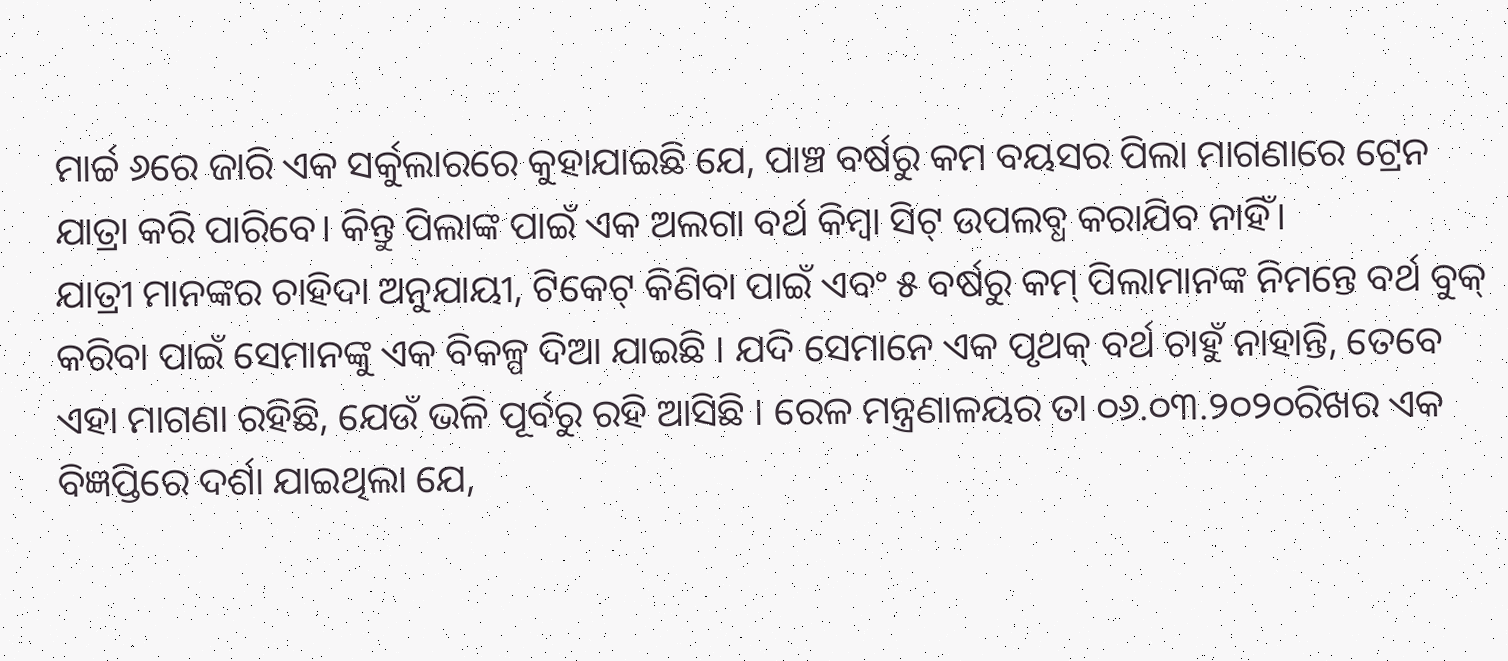ମାର୍ଚ୍ଚ ୬ରେ ଜାରି ଏକ ସର୍କୁଲାରରେ କୁହାଯାଇଛି ଯେ, ପାଞ୍ଚ ବର୍ଷରୁ କମ ବୟସର ପିଲା ମାଗଣାରେ ଟ୍ରେନ ଯାତ୍ରା କରି ପାରିବେ। କିନ୍ତୁ ପିଲାଙ୍କ ପାଇଁ ଏକ ଅଲଗା ବର୍ଥ କିମ୍ବା ସିଟ୍ ଉପଲବ୍ଧ କରାଯିବ ନାହିଁ।
ଯାତ୍ରୀ ମାନଙ୍କର ଚାହିଦା ଅନୁଯାୟୀ, ଟିକେଟ୍ କିଣିବା ପାଇଁ ଏବଂ ୫ ବର୍ଷରୁ କମ୍ ପିଲାମାନଙ୍କ ନିମନ୍ତେ ବର୍ଥ ବୁକ୍ କରିବା ପାଇଁ ସେମାନଙ୍କୁ ଏକ ବିକଳ୍ପ ଦିଆ ଯାଇଛି । ଯଦି ସେମାନେ ଏକ ପୃଥକ୍ ବର୍ଥ ଚାହୁଁ ନାହାନ୍ତି, ତେବେ ଏହା ମାଗଣା ରହିଛି, ଯେଉଁ ଭଳି ପୂର୍ବରୁ ରହି ଆସିଛି । ରେଳ ମନ୍ତ୍ରଣାଳୟର ତା ୦୬.୦୩.୨୦୨୦ରିଖର ଏକ ବିଜ୍ଞପ୍ତିରେ ଦର୍ଶା ଯାଇଥିଲା ଯେ,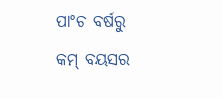ପାଂଚ ବର୍ଷରୁ କମ୍ ବୟସର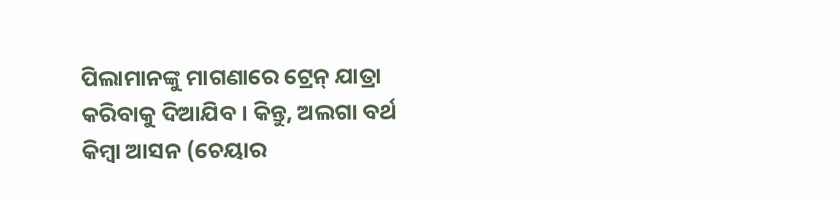ପିଲାମାନଙ୍କୁ ମାଗଣାରେ ଟ୍ରେନ୍ ଯାତ୍ରା କରିବାକୁ ଦିଆଯିବ । କିନ୍ତୁ, ଅଲଗା ବର୍ଥ କିମ୍ବା ଆସନ (ଚେୟାର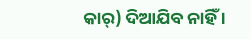କାର୍) ଦିଆଯିବ ନାହିଁ ।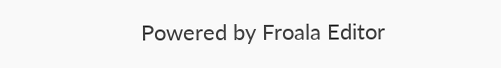Powered by Froala Editor